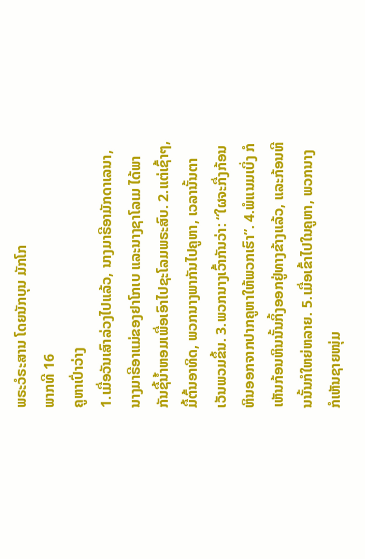ພຣະວໍຣະສານ ໂດຍນັກບຸນ ມັກໂກ
ພາກທີ 16
ຄູຫາເປົ່າວ່າງ
1.ເມື່ອວັນເສົາລ່ວງໄປແລ້ວ, ນາງມາຣີອາມັກດາເລນາ, ນາງມາຣີອາແມ່ຂອງຢາໂກເບ ແລະນາງຊາໂລເມ ໄດ້ພາກັນຊື້ນ້ຳຫອມເພື່ອເອົາໄປຊະໂລມພຣະສົບ. 2.ແຕ່ເຊົ້າໆ, ມື້ຕົ້ນອາທິດ, ພວກນາງພາກັນໄປຄູຫາ, ເວລານັ້ນຕາເວັນພວມຂຶ້ນ. 3.ພວກນາງເວົ້າກັນວ່າ: “ໃຜຈະກື່ງກ້ອນຫິນອອກຈາກປາກຄູຫາໃຫ້ພວກເຮົາ”. 4.ພໍແນມເບິ່ງ ກໍເຫັນກ້ອນຫິນນັ້ນກິ້ງອອກຢູ່ທາງຂ້າງແລ້ວ, ແລະກ້ອນຫີນນັ້ນກໍໃຫຍ່ຫລາຍ. 5.ເມື່ອເຂົ້າໄປໃນຄູຫາ, ພວກນາງກໍເຫັນຊາຍໜຸ່ມ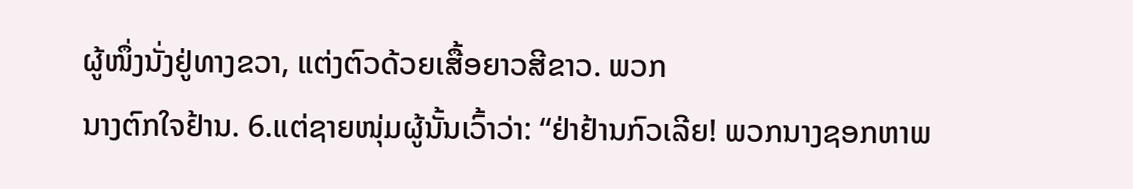ຜູ້ໜຶ່ງນັ່ງຢູ່ທາງຂວາ, ແຕ່ງຕົວດ້ວຍເສື້ອຍາວສີຂາວ. ພວກ
ນາງຕົກໃຈຢ້ານ. 6.ແຕ່ຊາຍໜຸ່ມຜູ້ນັ້ນເວົ້າວ່າ: “ຢ່າຢ້ານກົວເລີຍ! ພວກນາງຊອກຫາພ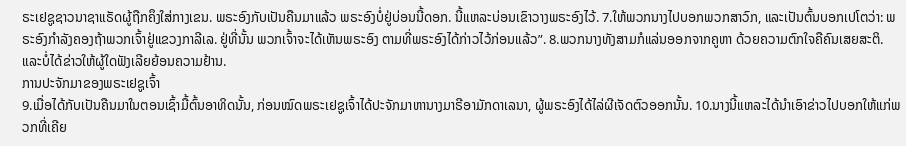ຣະເຢຊູຊາວນາຊາແຣັດຜູ້ຖືກຄຶງໃສ່ກາງເຂນ. ພຣະອົງກັບເປັນຄືນມາແລ້ວ ພຣະອົງບໍ່ຢູ່ບ່ອນນີ້ດອກ. ນີ້ແຫລະບ່ອນເຂົາວາງພຣະອົງໄວ້. 7.ໃຫ້ພວກນາງໄປບອກພວກສາວົກ, ແລະເປັນຕົ້ນບອກເປໂຕວ່າ: ພຣະອົງກຳລັງຄອງຖ້າພວກເຈົ້າຢູ່ແຂວງກາລີເລ. ຢູ່ທີ່ນັ້ນ ພວກເຈົ້າຈະໄດ້ເຫັນພຣະອົງ ຕາມທີ່ພຣະອົງໄດ້ກ່າວໄວ້ກ່ອນແລ້ວ”. 8.ພວກນາງທັງສາມກໍແລ່ນອອກຈາກຄູຫາ ດ້ວຍຄວາມຕົກໃຈຄືຄົນເສຍສະຕິ. ແລະບໍ່ໄດ້ຂ່າວໃຫ້ຜູ້ໃດຟັງເລີຍຍ້ອນຄວາມຢ້ານ.
ການປະຈັກມາຂອງພຣະເຢຊູເຈົ້າ
9.ເມື່ອໄດ້ກັບເປັນຄືນມາໃນຕອນເຊົ້າມື້ຕົ້ນອາທິດນັ້ນ, ກ່ອນໝົດພຣະເຢຊູເຈົ້າໄດ້ປະຈັກມາຫານາງມາຣີອາມັກດາເລນາ, ຜູ້ພຣະອົງໄດ້ໄລ່ຜີເຈັດຕົວອອກນັ້ນ. 10.ນາງນີ້ແຫລະໄດ້ນຳເອົາຂ່າວໄປບອກໃຫ້ແກ່ພວກທີ່ເຄີຍ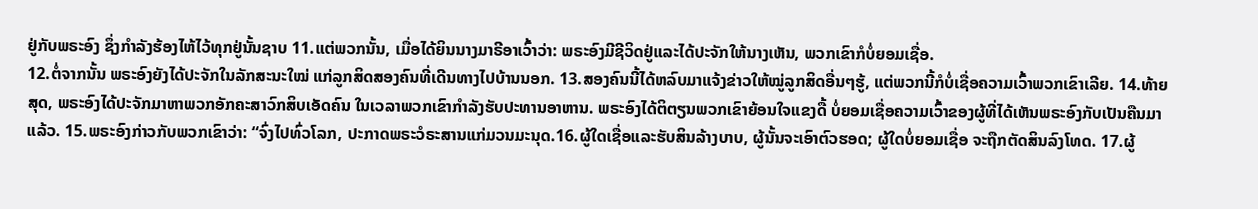ຢູ່ກັບພຣະອົງ ຊຶ່ງກຳລັງຮ້ອງໄຫ້ໄວ້ທຸກຢູ່ນັ້ນຊາບ 11.ແຕ່ພວກນັ້ນ, ເມື່ອໄດ້ຍິນນາງມາຣີອາເວົ້າວ່າ: ພຣະອົງມີຊີວິດຢູ່ແລະໄດ້ປະຈັກໃຫ້ນາງເຫັນ, ພວກເຂົາກໍບໍ່ຍອມເຊື່ອ.
12.ຕໍ່ຈາກນັ້ນ ພຣະອົງຍັງໄດ້ປະຈັກໃນລັກສະນະໃໝ່ ແກ່ລູກສິດສອງຄົນທີ່ເດີນທາງໄປບ້ານນອກ. 13.ສອງຄົນນີ້ໄດ້ຫລົບມາແຈ້ງຂ່າວໃຫ້ໝູ່ລູກສິດອື່ນໆຮູ້, ແຕ່ພວກນີ້ກໍບໍ່ເຊື່ອຄວາມເວົ້າພວກເຂົາເລີຍ. 14.ທ້າຍສຸດ, ພຣະອົງໄດ້ປະຈັກມາຫາພວກອັກຄະສາວົກສິບເອັດຄົນ ໃນເວລາພວກເຂົາກຳລັງຮັບປະທານອາຫານ. ພຣະອົງໄດ້ຕິຕຽນພວກເຂົາຍ້ອນໃຈແຂງດື້ ບໍ່ຍອມເຊື່ອຄວາມເວົ້າຂອງຜູ້ທີ່ໄດ້ເຫັນພຣະອົງກັບເປັນຄືນມາແລ້ວ. 15.ພຣະອົງກ່າວກັບພວກເຂົາວ່າ: “ຈົ່ງໄປທົ່ວໂລກ, ປະກາດພຣະວໍຣະສານແກ່ມວນມະນຸດ.16.ຜູ້ໃດເຊື່ອແລະຮັບສິນລ້າງບາບ, ຜູ້ນັ້ນຈະເອົາຕົວຮອດ; ຜູ້ໃດບໍ່ຍອມເຊື່ອ ຈະຖືກຕັດສິນລົງໂທດ. 17.ຜູ້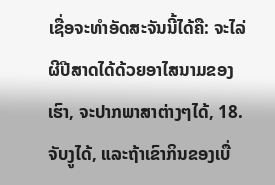ເຊື່ອຈະທຳອັດສະຈັນນີ້ໄດ້ຄື: ຈະໄລ່ຜີປີສາດໄດ້ດ້ວຍອາໄສນາມຂອງເຮົາ, ຈະປາກພາສາຕ່າງໆໄດ້, 18.ຈັບງູໄດ້, ແລະຖ້າເຂົາກິນຂອງເບື່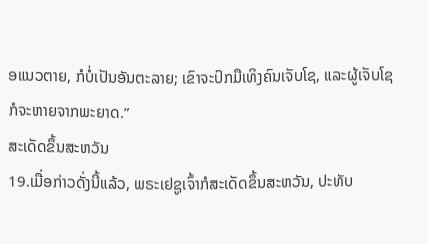ອແນວຕາຍ, ກໍບໍ່ເປັນອັນຕະລາຍ; ເຂົາຈະປົກມືເທິງຄົນເຈັບໂຊ, ແລະຜູ້ເຈັບໂຊກໍຈະຫາຍຈາກພະຍາດ.”
ສະເດັດຂຶ້ນສະຫວັນ
19.ເມື່ອກ່າວດັ່ງນີ້ແລ້ວ, ພຣະເຢຊູເຈົ້າກໍສະເດັດຂຶ້ນສະຫວັນ, ປະທັບ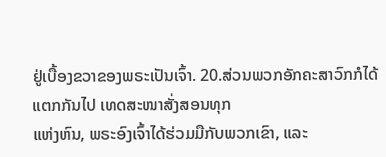ຢູ່ເບື້ອງຂວາຂອງພຣະເປັນເຈົ້າ. 20.ສ່ວນພວກອັກຄະສາວົກກໍໄດ້ແຕກກັນໄປ ເທດສະໜາສັ່ງສອນທຸກ
ແຫ່ງຫົນ, ພຣະອົງເຈົ້າໄດ້ຮ່ວມມືກັບພວກເຂົາ, ແລະ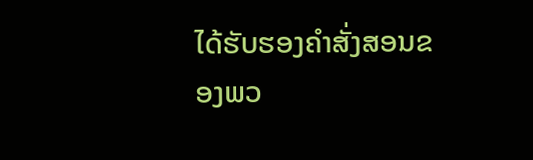ໄດ້ຮັບຮອງຄຳສັ່ງສອນຂອງພວ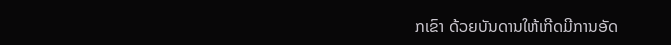ກເຂົາ ດ້ວຍບັນດານໃຫ້ເກີດມີການອັດ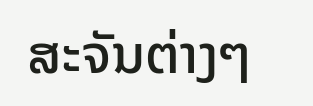ສະຈັນຕ່າງໆ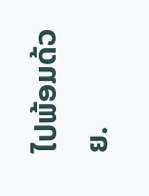ໄປພ້ອມດ້ວຍ.